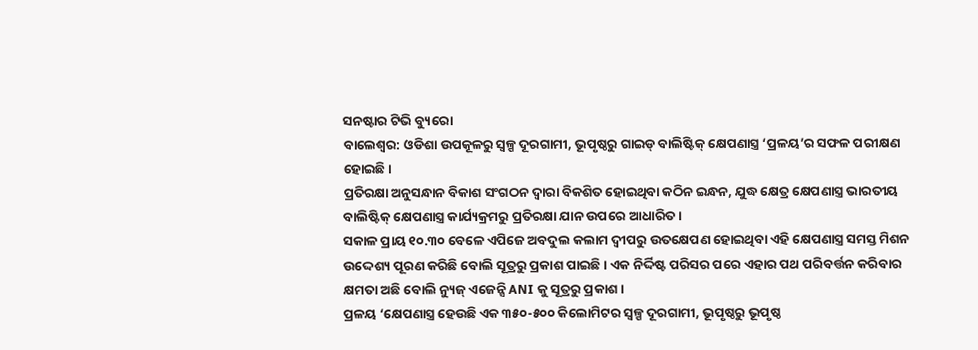ସନଷ୍ଟାର ଟିଭି ବ୍ୟୁରୋ
ବାଲେଶ୍ଵର: ଓଡିଶା ଉପକୂଳରୁ ସ୍ୱଳ୍ପ ଦୂରଗାମୀ, ଭୂପୃଷ୍ଠରୁ ଗାଇଡ୍ ବାଲିଷ୍ଟିକ୍ କ୍ଷେପଣାସ୍ତ୍ର ‘ପ୍ରଳୟ’ର ସଫଳ ପରୀକ୍ଷଣ ହୋଇଛି।
ପ୍ରତିରକ୍ଷା ଅନୁସନ୍ଧାନ ବିକାଶ ସଂଗଠନ ଦ୍ବାରା ବିକଶିତ ହୋଇଥିବା କଠିନ ଇନ୍ଧନ, ଯୁଦ୍ଧ କ୍ଷେତ୍ର କ୍ଷେପଣାସ୍ତ୍ର ଭାରତୀୟ ବାଲିଷ୍ଟିକ୍ କ୍ଷେପଣାସ୍ତ୍ର କାର୍ଯ୍ୟକ୍ରମରୁ ପ୍ରତିରକ୍ଷା ଯାନ ଉପରେ ଆଧାରିତ ।
ସକାଳ ପ୍ରାୟ ୧୦.୩୦ ବେଳେ ଏପିଜେ ଅବଦୁଲ କଲାମ ଦ୍ୱୀପରୁ ଉତକ୍ଷେପଣ ହୋଇଥିବା ଏହି କ୍ଷେପଣାସ୍ତ୍ର ସମସ୍ତ ମିଶନ ଉଦ୍ଦେଶ୍ୟ ପୂରଣ କରିଛି ବୋଲି ସୂତ୍ରରୁ ପ୍ରକାଶ ପାଇଛି। ଏକ ନିର୍ଦ୍ଦିଷ୍ଟ ପରିସର ପରେ ଏହାର ପଥ ପରିବର୍ତ୍ତନ କରିବାର କ୍ଷମତା ଅଛି ବୋଲି ନ୍ୟୁଜ୍ ଏଜେନ୍ସି ANI କୁ ସୂତ୍ରରୁ ପ୍ରକାଶ।
ପ୍ରଳୟ ‘କ୍ଷେପଣାସ୍ତ୍ର ହେଉଛି ଏକ ୩୫୦-୫୦୦ କିଲୋମିଟର ସ୍ୱଳ୍ପ ଦୂରଗାମୀ, ଭୂପୃଷ୍ଠରୁ ଭୂପୃଷ୍ଠ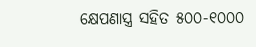କ୍ଷେପଣାସ୍ତ୍ର ସହିତ ୫୦୦-୧୦୦୦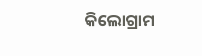କିଲୋଗ୍ରାମ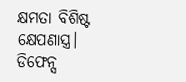କ୍ଷମତା ବିଶିଷ୍ଟ କ୍ଷେପଣାସ୍ତ୍ର। ଡିଫେନ୍ସ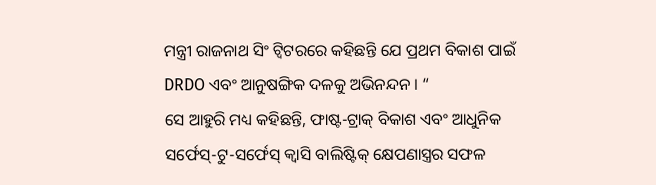ମନ୍ତ୍ରୀ ରାଜନାଥ ସିଂ ଟ୍ୱିଟରରେ କହିଛନ୍ତି ଯେ ପ୍ରଥମ ବିକାଶ ପାଇଁ DRDO ଏବଂ ଆନୁଷଙ୍ଗିକ ଦଳକୁ ଅଭିନନ୍ଦନ । “
ସେ ଆହୁରି ମଧ୍ୟ କହିଛନ୍ତି, ଫାଷ୍ଟ-ଟ୍ରାକ୍ ବିକାଶ ଏବଂ ଆଧୁନିକ ସର୍ଫେସ୍-ଟୁ-ସର୍ଫେସ୍ କ୍ୱାସି ବାଲିଷ୍ଟିକ୍ କ୍ଷେପଣାସ୍ତ୍ରର ସଫଳ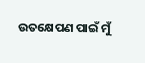ଉତକ୍ଷେପଣ ପାଇଁ ମୁଁ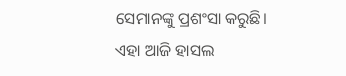ସେମାନଙ୍କୁ ପ୍ରଶଂସା କରୁଛି। ଏହା ଆଜି ହାସଲ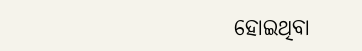ହୋଇଥିବା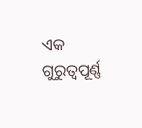ଏକ ଗୁରୁତ୍ୱପୂର୍ଣ୍ଣ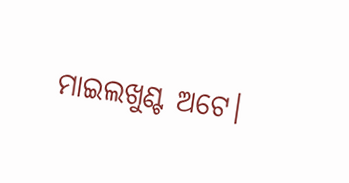ମାଇଲଖୁଣ୍ଟ ଅଟେ।